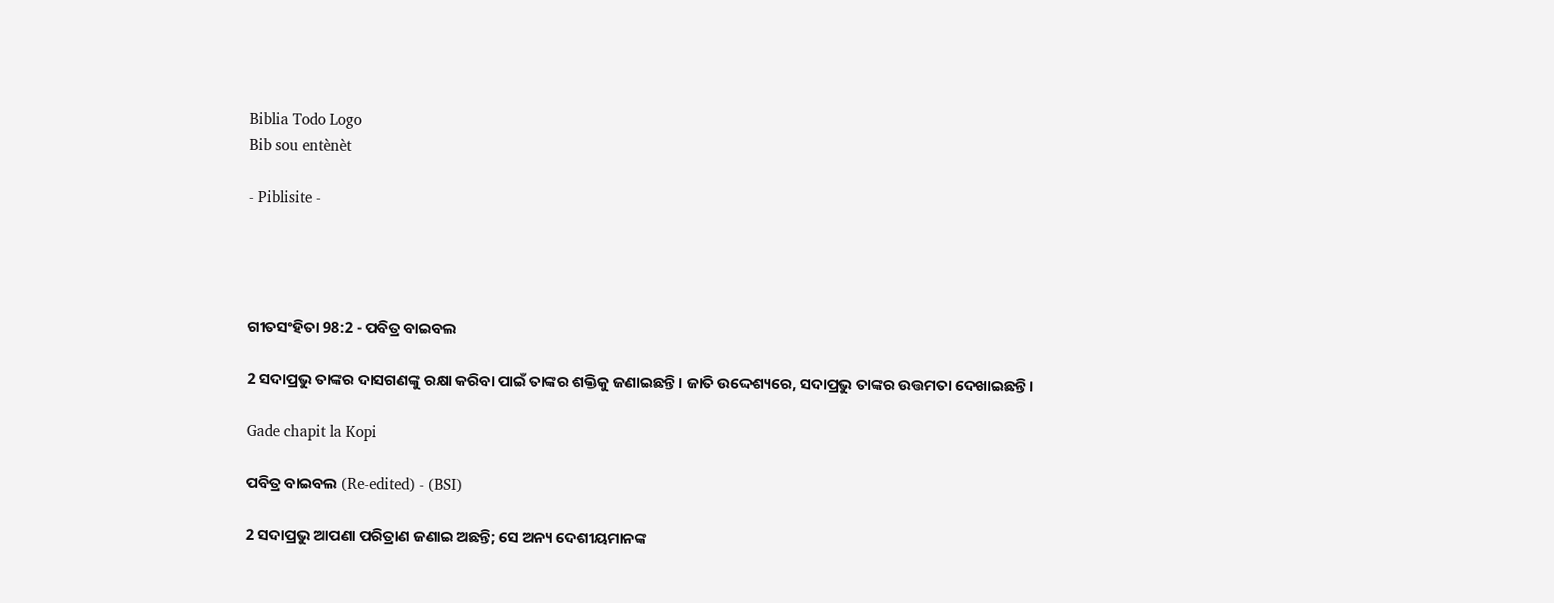Biblia Todo Logo
Bib sou entènèt

- Piblisite -




ଗୀତସଂହିତା 98:2 - ପବିତ୍ର ବାଇବଲ

2 ସଦାପ୍ରଭୁ ତାଙ୍କର ଦାସଗଣଙ୍କୁ ରକ୍ଷା କରିବା ପାଇଁ ତାଙ୍କର ଶକ୍ତିକୁ ଜଣାଇଛନ୍ତି। ଜାତି ଉଦ୍ଦେଶ୍ୟରେ, ସଦାପ୍ରଭୁ ତାଙ୍କର ଉତ୍ତମତା ଦେଖାଇଛନ୍ତି।

Gade chapit la Kopi

ପବିତ୍ର ବାଇବଲ (Re-edited) - (BSI)

2 ସଦାପ୍ରଭୁ ଆପଣା ପରିତ୍ରାଣ ଜଣାଇ ଅଛନ୍ତି; ସେ ଅନ୍ୟ ଦେଶୀୟମାନଙ୍କ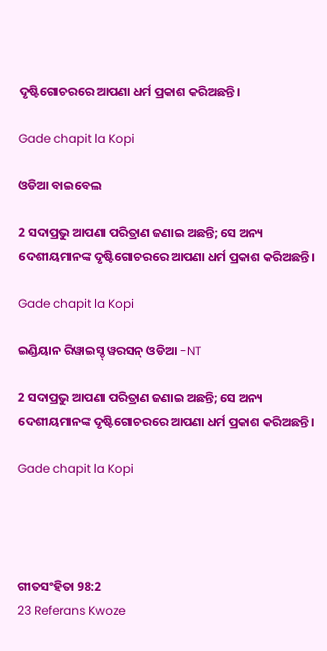ଦୃଷ୍ଟିଗୋଚରରେ ଆପଣା ଧର୍ମ ପ୍ରକାଶ କରିଅଛନ୍ତି।

Gade chapit la Kopi

ଓଡିଆ ବାଇବେଲ

2 ସଦାପ୍ରଭୁ ଆପଣା ପରିତ୍ରାଣ ଜଣାଇ ଅଛନ୍ତି; ସେ ଅନ୍ୟ ଦେଶୀୟମାନଙ୍କ ଦୃଷ୍ଟିଗୋଚରରେ ଆପଣା ଧର୍ମ ପ୍ରକାଶ କରିଅଛନ୍ତି।

Gade chapit la Kopi

ଇଣ୍ଡିୟାନ ରିୱାଇସ୍ଡ୍ ୱରସନ୍ ଓଡିଆ -NT

2 ସଦାପ୍ରଭୁ ଆପଣା ପରିତ୍ରାଣ ଜଣାଇ ଅଛନ୍ତି; ସେ ଅନ୍ୟ ଦେଶୀୟମାନଙ୍କ ଦୃଷ୍ଟିଗୋଚରରେ ଆପଣା ଧର୍ମ ପ୍ରକାଶ କରିଅଛନ୍ତି।

Gade chapit la Kopi




ଗୀତସଂହିତା 98:2
23 Referans Kwoze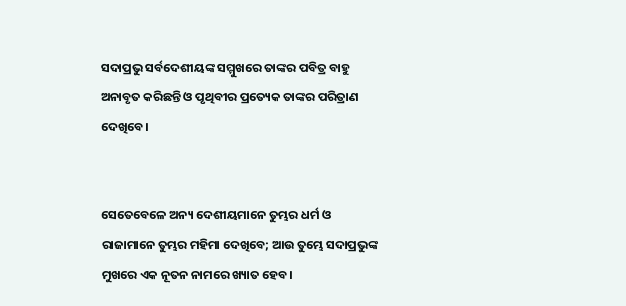ସଦାପ୍ରଭୁ ସର୍ବଦେଶୀୟଙ୍କ ସମ୍ମୁଖରେ ତାଙ୍କର ପବିତ୍ର ବାହୁ ଅନାବୃତ କରିଛନ୍ତି ଓ ପୃଥିବୀର ପ୍ରତ୍ୟେକ ତାଙ୍କର ପରିତ୍ରାଣ ଦେଖିବେ।


ସେତେବେଳେ ଅନ୍ୟ ଦେଶୀୟମାନେ ତୁମ୍ଭର ଧର୍ମ ଓ ରାଜାମାନେ ତୁମ୍ଭର ମହିମା ଦେଖିବେ; ଆଉ ତୁମ୍ଭେ ସଦାପ୍ରଭୁଙ୍କ ମୁଖରେ ଏକ ନୂତନ ନାମରେ ଖ୍ୟାତ ହେବ।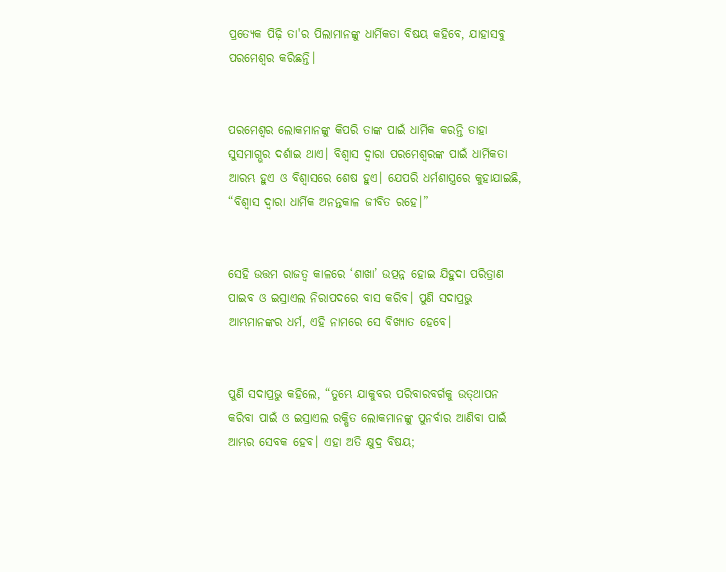ପ୍ରତ୍ୟେକ ପିଢ଼ି ତା'ର ପିଲାମାନଙ୍କୁ ଧାର୍ମିକତା ବିଷୟ କହିବେ, ଯାହାସବୁ ପରମେଶ୍ୱର କରିଛନ୍ତି।


ପରମେଶ୍ୱର ଲୋକମାନଙ୍କୁ କିପରି ତାଙ୍କ ପାଇଁ ଧାର୍ମିକ କରନ୍ତି ତାହା ସୁସମାଗ୍ଭର ଦର୍ଶାଇ ଥାଏ। ବିଶ୍ୱାସ ଦ୍ୱାରା ପରମେଶ୍ୱରଙ୍କ ପାଇଁ ଧାର୍ମିକତା ଆରମ୍ଭ ହୁଏ ଓ ବିଶ୍ୱାସରେ ଶେଷ ହୁଏ। ଯେପରି ଧର୍ମଶାସ୍ତ୍ରରେ କୁହାଯାଇଛି, “ବିଶ୍ୱାସ ଦ୍ୱାରା ଧାର୍ମିକ ଅନନ୍ତକାଳ ଜୀବିତ ରହେ।”


ସେହି ଉତ୍ତମ ରାଜତ୍ୱ କାଳରେ ‘ଶାଖା’ ଉତ୍ପନ୍ନ ହୋଇ ଯିହୁଦା ପରିତ୍ରାଣ ପାଇବ ଓ ଇସ୍ରାଏଲ ନିରାପଦରେ ବାସ କରିବ। ପୁଣି ସଦାପ୍ରଭୁ ଆମ୍ଭମାନଙ୍କର ଧର୍ମ, ଏହି ନାମରେ ସେ ବିଖ୍ୟାତ ହେବେ।


ପୁଣି ସଦାପ୍ରଭୁ କହିଲେ, “ତୁମ୍ଭେ ଯାକୁବର ପରିବାରବର୍ଗକୁ ଉ‌‌‌ତ୍‌‌‌ଥାପନ କରିବା ପାଇଁ ଓ ଇସ୍ରାଏଲ ରକ୍ଷିତ ଲୋକମାନଙ୍କୁ ପୁନର୍ବାର ଆଣିବା ପାଇଁ ଆମ୍ଭର ସେବକ ହେବ। ଏହା ଅତି କ୍ଷୁଦ୍ର ବିଷୟ;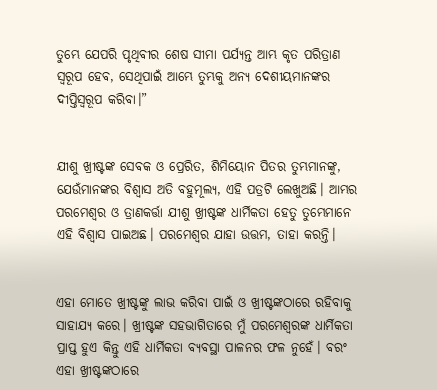ତୁମ୍ଭେ ଯେପରି ପୃଥିବୀର ଶେଷ ସୀମା ପର୍ଯ୍ୟନ୍ତ ଆମ୍ଭ କୃତ ପରିତ୍ରାଣ ସ୍ୱରୂପ ହେବ, ସେଥିପାଇଁ ଆମ୍ଭେ ତୁମ୍ଭକୁ ଅନ୍ୟ ଦେଶୀୟମାନଙ୍କର ଦୀପ୍ତିସ୍ୱରୂପ କରିବା।”


ଯୀଶୁ ଖ୍ରୀଷ୍ଟଙ୍କ ସେବକ ଓ ପ୍ରେରିତ, ଶିମିୟୋନ ପିତର ତୁମ୍ଭମାନଙ୍କୁ, ଯେଉଁମାନଙ୍କର ବିଶ୍ୱାସ ଅତି ବହୁମୂଲ୍ୟ, ଏହି ପତ୍ରଟି ଲେଖୁଅଛି। ଆମ୍ଭର ପରମେଶ୍ୱର ଓ ତ୍ରାଣକର୍ତ୍ତା ଯୀଶୁ ଖ୍ରୀଷ୍ଟଙ୍କ ଧାର୍ମିକତା ହେତୁ ତୁମ୍ଭେମାନେ ଏହି ବିଶ୍ୱାସ ପାଇଅଛ। ପରମେଶ୍ୱର ଯାହା ଉତ୍ତମ, ତାହା କରନ୍ତି।


ଏହା ମୋତେ ଖ୍ରୀଷ୍ଟଙ୍କୁ ଲାଭ କରିବା ପାଇଁ ଓ ଖ୍ରୀଷ୍ଟଙ୍କଠାରେ ରହିବାକୁ ସାହାଯ୍ୟ କରେ। ଖ୍ରୀଷ୍ଟଙ୍କ ସହଭାଗିତାରେ ମୁଁ ପରମେଶ୍ୱରଙ୍କ ଧାର୍ମିକତା ପ୍ରାପ୍ତ ହୁଏ କିନ୍ତୁ ଏହି ଧାର୍ମିକତା ବ୍ୟବସ୍ଥା ପାଳନର ଫଳ ନୁହେଁ। ବରଂ ଏହା ଖ୍ରୀଷ୍ଟଙ୍କଠାରେ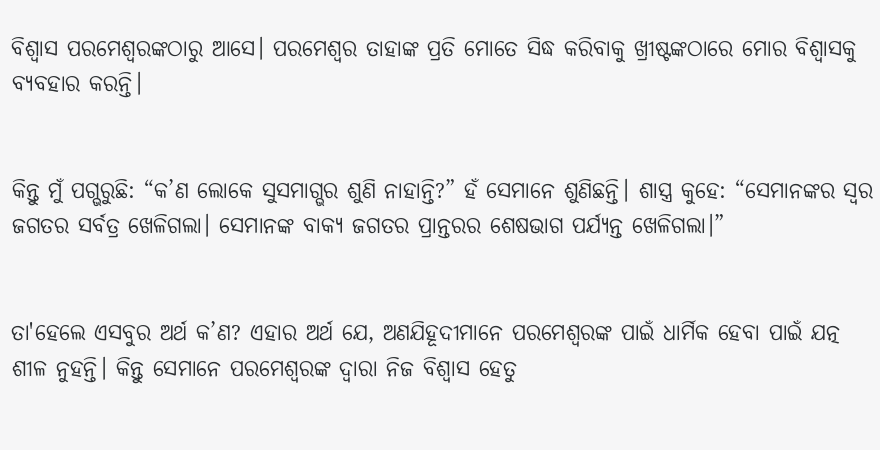ବିଶ୍ୱାସ ପରମେଶ୍ୱରଙ୍କଠାରୁ ଆସେ। ପରମେଶ୍ୱର ତାହାଙ୍କ ପ୍ରତି ମୋତେ ସିଦ୍ଧ କରିବାକୁ ଖ୍ରୀଷ୍ଟଙ୍କଠାରେ ମୋର ବିଶ୍ୱାସକୁ ବ୍ୟବହାର କରନ୍ତି।


କିନ୍ତୁ ମୁଁ ପଗ୍ଭରୁଛି: “କ’ଣ ଲୋକେ ସୁସମାଗ୍ଭର ଶୁଣି ନାହାନ୍ତି?” ହଁ ସେମାନେ ଶୁଣିଛନ୍ତି। ଶାସ୍ତ୍ର କୁହେ: “ସେମାନଙ୍କର ସ୍ୱର ଜଗତର ସର୍ବତ୍ର ଖେଳିଗଲା। ସେମାନଙ୍କ ବାକ୍ୟ ଜଗତର ପ୍ରାନ୍ତରର ଶେଷଭାଗ ପର୍ଯ୍ୟନ୍ତ ଖେଳିଗଲା।”


ତା'ହେଲେ ଏସବୁର ଅର୍ଥ କ’ଣ? ଏହାର ଅର୍ଥ ଯେ, ଅଣଯିହୂଦୀମାନେ ପରମେଶ୍ୱରଙ୍କ ପାଇଁ ଧାର୍ମିକ ହେବା ପାଇଁ ଯତ୍ନ ଶୀଳ ନୁହନ୍ତି। କିନ୍ତୁ ସେମାନେ ପରମେଶ୍ୱରଙ୍କ ଦ୍ୱାରା ନିଜ ବିଶ୍ୱାସ ହେତୁ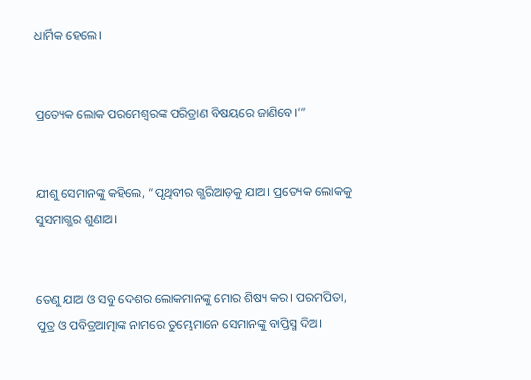ଧାର୍ମିକ ହେଲେ।


ପ୍ରତ୍ୟେକ ଲୋକ ପରମେଶ୍ୱରଙ୍କ ପରିତ୍ରାଣ ବିଷୟରେ ଜାଣିବେ।’”


ଯୀଶୁ ସେମାନଙ୍କୁ କହିଲେ, “ପୃଥିବୀର ଗ୍ଭରିଆଡ଼କୁ ଯାଅ। ପ୍ରତ୍ୟେକ ଲୋକକୁ ସୁସମାଗ୍ଭର ଶୁଣାଅ।


ତେଣୁ ଯାଅ ଓ ସବୁ ଦେଶର ଲୋକମାନଙ୍କୁ ମୋର ଶିଷ୍ୟ କର। ପରମପିତା, ପୁତ୍ର ଓ ପବିତ୍ରଆତ୍ମାଙ୍କ ନାମରେ ତୁମ୍ଭେମାନେ ସେମାନଙ୍କୁ ବାପ୍ତିସ୍ମ ଦିଅ।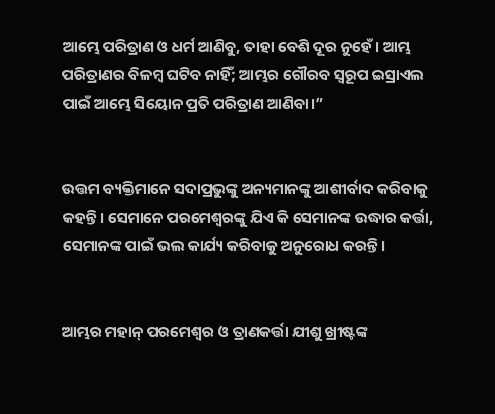ଆମ୍ଭେ ପରିତ୍ରାଣ ଓ ଧର୍ମ ଆଣିବୁ, ତାହା ବେଶି ଦୂର ନୁହେଁ। ଆମ୍ଭ ପରିତ୍ରାଣର ବିଳମ୍ବ ଘଟିବ ନାହିଁ; ଆମ୍ଭର ଗୌରବ ସ୍ୱରୂପ ଇସ୍ରାଏଲ ପାଇଁ ଆମ୍ଭେ ସିୟୋନ ପ୍ରତି ପରିତ୍ରାଣ ଆଣିବା।”


ଉତ୍ତମ ବ୍ୟକ୍ତିମାନେ ସଦାପ୍ରଭୁଙ୍କୁ ଅନ୍ୟମାନଙ୍କୁ ଆଶୀର୍ବାଦ କରିବାକୁ କହନ୍ତି। ସେମାନେ ପରମେଶ୍ୱରଙ୍କୁ ଯିଏ କି ସେମାନଙ୍କ ଉଦ୍ଧାର କର୍ତ୍ତା, ସେମାନଙ୍କ ପାଇଁ ଭଲ କାର୍ଯ୍ୟ କରିବାକୁ ଅନୁରୋଧ କରନ୍ତି।


ଆମ୍ଭର ମହାନ୍ ପରମେଶ୍ୱର ଓ ତ୍ରାଣକର୍ତ୍ତା ଯୀଶୁ ଖ୍ରୀଷ୍ଟଙ୍କ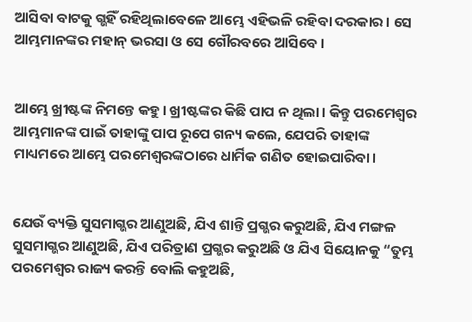ଆସିବା ବାଟକୁ ଗ୍ଭହିଁ ରହିଥିଲାବେଳେ ଆମ୍ଭେ ଏହିଭଳି ରହିବା ଦରକାର। ସେ ଆମ୍ଭମାନଙ୍କର ମହାନ୍ ଭରସା ଓ ସେ ଗୌରବରେ ଆସିବେ।


ଆମ୍ଭେ ଖ୍ରୀଷ୍ଟଙ୍କ ନିମନ୍ତେ କହୁ। ଖ୍ରୀଷ୍ଟଙ୍କର କିଛି ପାପ ନ ଥିଲା। କିନ୍ତୁ ପରମେଶ୍ୱର ଆମ୍ଭମାନଙ୍କ ପାଇଁ ତାହାଙ୍କୁ ପାପ ରୂପେ ଗନ୍ୟ କଲେ, ଯେପରି ତାହାଙ୍କ ମାଧ୍ୟମରେ ଆମ୍ଭେ ପରମେଶ୍ୱରଙ୍କଠାରେ ଧାର୍ମିକ ଗଣିତ ହୋଇପାରିବା।


ଯେଉଁ ବ୍ୟକ୍ତି ସୁସମାଗ୍ଭର ଆଣୁଅଛି, ଯିଏ ଶାନ୍ତି ପ୍ରଗ୍ଭର କରୁଅଛି, ଯିଏ ମଙ୍ଗଳ ସୁସମାଗ୍ଭର ଆଣୁଅଛି, ଯିଏ ପରିତ୍ରାଣ ପ୍ରଗ୍ଭର କରୁଅଛି ଓ ଯିଏ ସିୟୋନକୁ “ତୁମ୍ଭ ପରମେଶ୍ୱର ରାଜ୍ୟ କରନ୍ତି ବୋଲି କହୁଅଛି,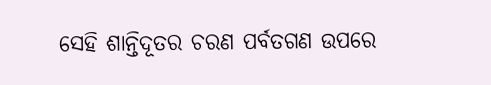ସେହି ଶାନ୍ତିଦୂତର ଚରଣ ପର୍ବତଗଣ ଉପରେ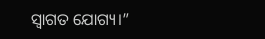ସ୍ୱାଗତ ଯୋଗ୍ୟ।”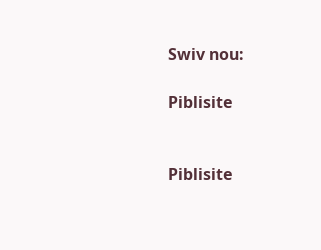Swiv nou:

Piblisite


Piblisite